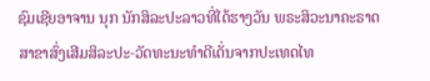ຊົມເຊີຍອາຈານ ນຸກ ນັກສິລະປະລາວທີ່ໄດ້ຮາງວັນ ພຣະສິວະນາຄະຣາດ ສາຂາສົ່ງເສີມສິລະປະ-ວັດທະນະທຳດີເດັ່ນຈາກປະເທດໄທ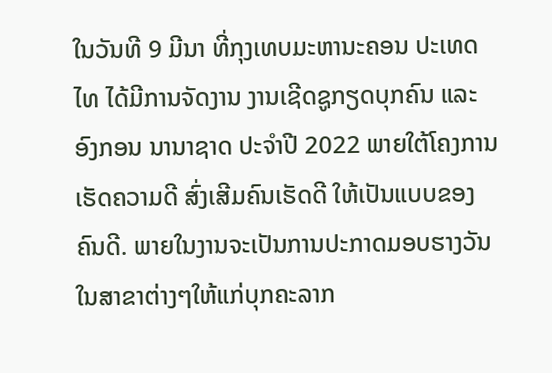ໃນວັນທີ 9 ມີນາ ທີ່ກຸງເທບມະຫານະຄອນ ປະເທດໄທ ໄດ້ມີການຈັດງານ ງານເຊີດຊູກຽດບຸກຄົນ ແລະ ອົງກອນ ນານາຊາດ ປະຈຳປີ 2022 ພາຍໃຕ້ໂຄງການເຮັດຄວາມດີ ສົ່ງເສີມຄົນເຮັດດີ ໃຫ້ເປັນແບບຂອງຄົນດີ. ພາຍໃນງານຈະເປັນການປະກາດມອບຮາງວັນໃນສາຂາຕ່າງໆໃຫ້ແກ່ບຸກຄະລາກ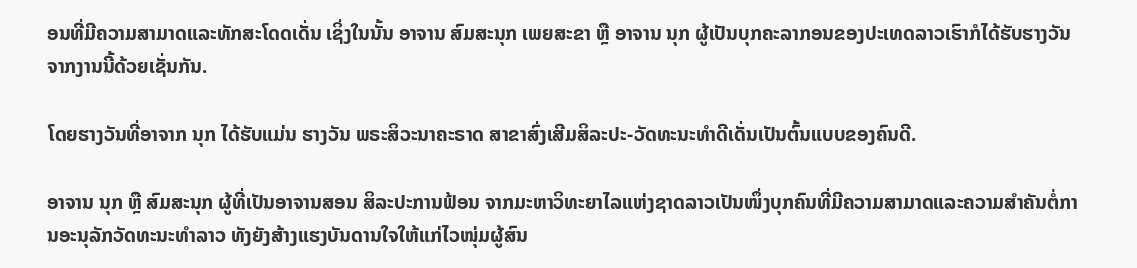ອນທີ່ມີຄວາມສາມາດແລະທັກສະໂດດເດັ່ນ ເຊິ່ງໃນນັ້ນ ອາຈານ ສົມສະນຸກ ເພຍສະຂາ ຫຼື ອາຈານ ນຸກ ຜູ້ເປັນບຸກຄະລາກອນຂອງປະເທດລາວເຮົາກໍໄດ້ຮັບຮາງວັນຈາກງານນີ້ດ້ວຍເຊັ່ນກັນ.

ໂດຍຮາງວັນທີ່ອາຈາກ ນຸກ ໄດ້ຮັບແມ່ນ ຮາງວັນ ພຣະສິວະນາຄະຣາດ ສາຂາສົ່ງເສີມສິລະປະ-ວັດທະນະທຳດີເດັ່ນເປັນຕົ້ນແບບຂອງຄົນດີ.

ອາຈານ ນຸກ ຫຼື ສົມສະນຸກ ຜູ້ທີ່ເປັນອາຈານສອນ ສິລະປະການຟ້ອນ ຈາກມະຫາວິທະຍາໄລແຫ່ງຊາດລາວເປັນໜຶ່ງບຸກຄົນທີ່ມີຄວາມສາມາດແລະຄວາມສຳຄັນຕໍ່ການອະນຸລັກວັດທະນະທຳລາວ ທັງຍັງສ້າງແຮງບັນດານໃຈໃຫ້ແກ່ໄວໜຸ່ມຜູ້ສົນ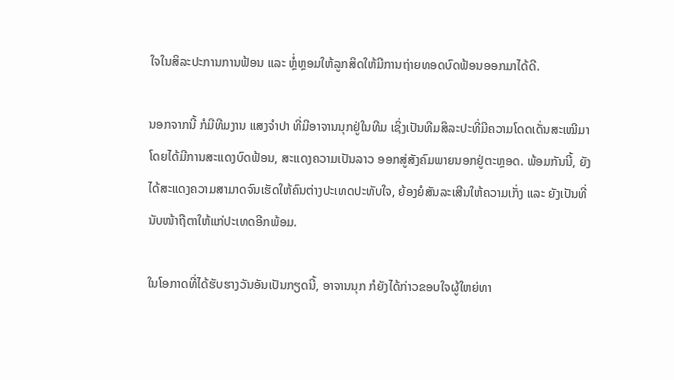ໃຈໃນສິລະປະການການຟ້ອນ ແລະ ຫຼໍ່ຫຼອມໃຫ້ລູກສິດໃຫ້ມີການຖ່າຍທອດບົດຟ້ອນອອກມາໄດ້ດີ.

ນອກຈາກນີ້ ກໍມີທີມງານ ແສງຈຳປາ ທີ່ມີອາຈານນຸກຢູ່ໃນທີມ ເຊິ່ງເປັນທີມສິລະປະທີ່ມີຄວາມໂດດເດັ່ນສະເໝີມາ ໂດຍໄດ້ມີການສະແດງບົດຟ້ອນ, ສະແດງຄວາມເປັນລາວ ອອກສູ່ສັງຄົມພາຍນອກຢູ່ຕະຫຼອດ. ພ້ອມກັນນີ້, ຍັງໄດ້ສະແດງຄວາມສາມາດຈົນເຮັດໃຫ້ຄົນຕ່າງປະເທດປະທັບໃຈ, ຍ້ອງຍໍສັນລະເສີນໃຫ້ຄວາມເກັ່ງ ແລະ ຍັງເປັນທີ່ນັບໜ້າຖືຕາໃຫ້ແກ່ປະເທດອີກພ້ອມ.

ໃນໂອກາດທີ່ໄດ້ຮັບຮາງວັນອັນເປັນກຽດນີ້, ອາຈານນຸກ ກໍຍັງໄດ້ກ່າວຂອບໃຈຜູ້ໃຫຍ່ທາ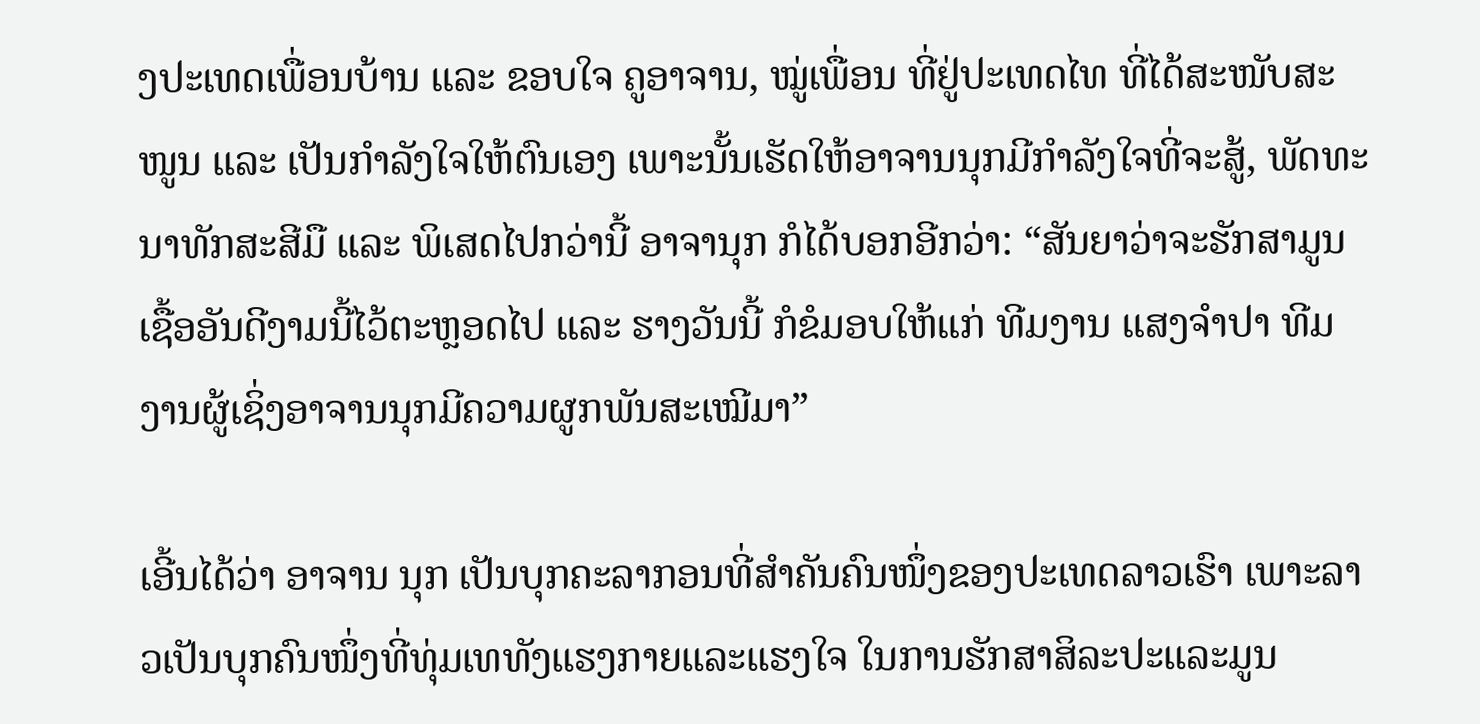ງປະເທດເພື່ອນບ້ານ ແລະ ຂອບໃຈ ຄູອາຈານ, ໝູ່ເພື່ອນ ທີ່ຢູ່ປະເທດໄທ ທີ່ໄດ້ສະໜັບສະໜູນ ແລະ ເປັນກຳລັງໃຈໃຫ້ຕົນເອງ ເພາະນັ້ນເຮັດໃຫ້ອາຈານນຸກມີກຳລັງໃຈທີ່ຈະສູ້, ພັດທະນາທັກສະສີມື ແລະ ພິເສດໄປກວ່ານີ້ ອາຈານຸກ ກໍໄດ້ບອກອີກວ່າ: “ສັນຍາວ່າຈະຮັກສາມູນເຊື້ອອັນດີງາມນີ້ໄວ້ຕະຫຼອດໄປ ແລະ ຮາງວັນນີ້ ກໍຂໍມອບໃຫ້ແກ່ ທີມງານ ແສງຈຳປາ ທີມງານຜູ້ເຊິ່ງອາຈານນຸກມີຄວາມຜູກພັນສະເໝີມາ”

ເອີ້ນໄດ້ວ່າ ອາຈານ ນຸກ ເປັນບຸກຄະລາກອນທີ່ສຳຄັນຄົນໜຶ່ງຂອງປະເທດລາວເຮົາ ເພາະລາວເປັນບຸກຄົນໜຶ່ງທີ່ທຸ່ມເທທັງແຮງກາຍແລະແຮງໃຈ ໃນການຮັກສາສິລະປະແລະມູນ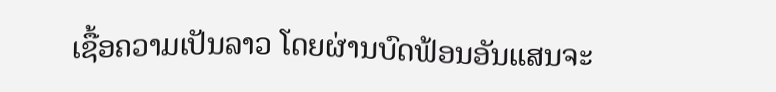ເຊື້ອຄວາມເປັນລາວ ໂດຍຜ່ານບົດຟ້ອນອັນແສນຈະ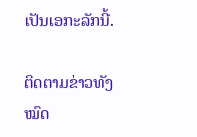ເປັນເອກະລັກນີ້.

ຕິດຕາມຂ່າວທັງໝົດ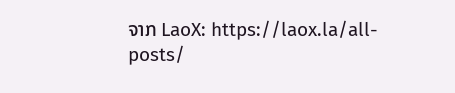ຈາກ LaoX: https://laox.la/all-posts/